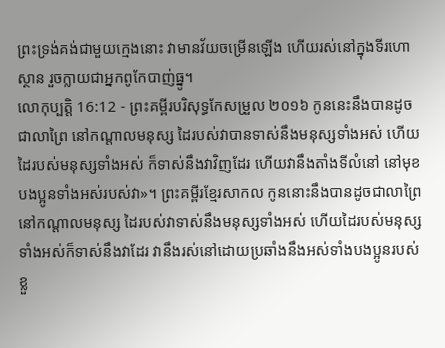ព្រះទ្រង់គង់ជាមួយក្មេងនោះ វាមានវ័យចម្រើនឡើង ហើយរស់នៅក្នុងទីរហោស្ថាន រួចក្លាយជាអ្នកពូកែបាញ់ធ្នូ។
លោកុប្បត្តិ 16:12 - ព្រះគម្ពីរបរិសុទ្ធកែសម្រួល ២០១៦ កូននេះនឹងបានដូចជាលាព្រៃ នៅកណ្ដាលមនុស្ស ដៃរបស់វាបានទាស់នឹងមនុស្សទាំងអស់ ហើយដៃរបស់មនុស្សទាំងអស់ ក៏ទាស់នឹងវាវិញដែរ ហើយវានឹងតាំងទីលំនៅ នៅមុខបងប្អូនទាំងអស់របស់វា»។ ព្រះគម្ពីរខ្មែរសាកល កូននោះនឹងបានដូចជាលាព្រៃនៅកណ្ដាលមនុស្ស ដៃរបស់វាទាស់នឹងមនុស្សទាំងអស់ ហើយដៃរបស់មនុស្សទាំងអស់ក៏ទាស់នឹងវាដែរ វានឹងរស់នៅដោយប្រឆាំងនឹងអស់ទាំងបងប្អូនរបស់ខ្លួ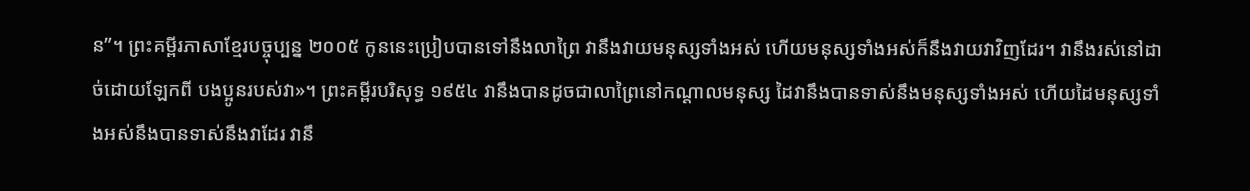ន”។ ព្រះគម្ពីរភាសាខ្មែរបច្ចុប្បន្ន ២០០៥ កូននេះប្រៀបបានទៅនឹងលាព្រៃ វានឹងវាយមនុស្សទាំងអស់ ហើយមនុស្សទាំងអស់ក៏នឹងវាយវាវិញដែរ។ វានឹងរស់នៅដាច់ដោយឡែកពី បងប្អូនរបស់វា»។ ព្រះគម្ពីរបរិសុទ្ធ ១៩៥៤ វានឹងបានដូចជាលាព្រៃនៅកណ្តាលមនុស្ស ដៃវានឹងបានទាស់នឹងមនុស្សទាំងអស់ ហើយដៃមនុស្សទាំងអស់នឹងបានទាស់នឹងវាដែរ វានឹ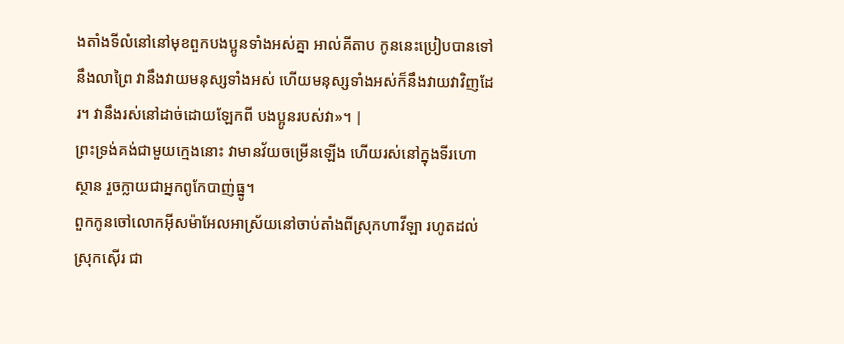ងតាំងទីលំនៅនៅមុខពួកបងប្អូនទាំងអស់គ្នា អាល់គីតាប កូននេះប្រៀបបានទៅនឹងលាព្រៃ វានឹងវាយមនុស្សទាំងអស់ ហើយមនុស្សទាំងអស់ក៏នឹងវាយវាវិញដែរ។ វានឹងរស់នៅដាច់ដោយឡែកពី បងប្អូនរបស់វា»។ |
ព្រះទ្រង់គង់ជាមួយក្មេងនោះ វាមានវ័យចម្រើនឡើង ហើយរស់នៅក្នុងទីរហោស្ថាន រួចក្លាយជាអ្នកពូកែបាញ់ធ្នូ។
ពួកកូនចៅលោកអ៊ីសម៉ាអែលអាស្រ័យនៅចាប់តាំងពីស្រុកហាវីឡា រហូតដល់ស្រុកស៊ើរ ជា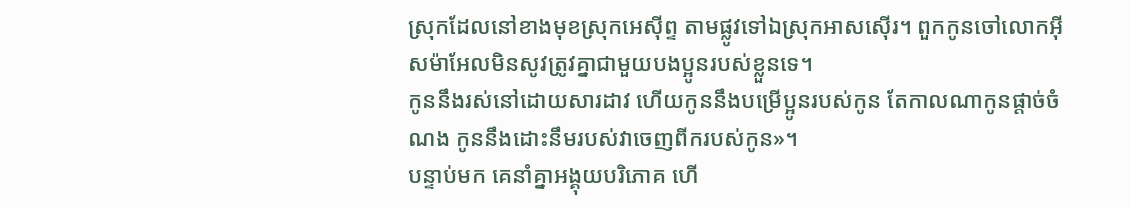ស្រុកដែលនៅខាងមុខស្រុកអេស៊ីព្ទ តាមផ្លូវទៅឯស្រុកអាសស៊ើរ។ ពួកកូនចៅលោកអ៊ីសម៉ាអែលមិនសូវត្រូវគ្នាជាមួយបងប្អូនរបស់ខ្លួនទេ។
កូននឹងរស់នៅដោយសារដាវ ហើយកូននឹងបម្រើប្អូនរបស់កូន តែកាលណាកូនផ្តាច់ចំណង កូននឹងដោះនឹមរបស់វាចេញពីករបស់កូន»។
បន្ទាប់មក គេនាំគ្នាអង្គុយបរិភោគ ហើ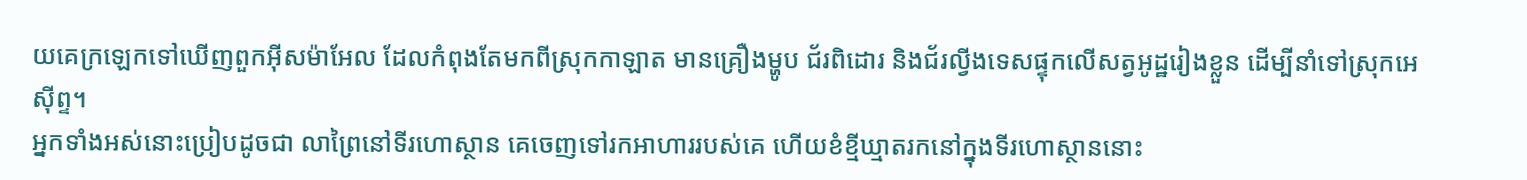យគេក្រឡេកទៅឃើញពួកអ៊ីសម៉ាអែល ដែលកំពុងតែមកពីស្រុកកាឡាត មានគ្រឿងម្ហូប ជ័រពិដោរ និងជ័រល្វីងទេសផ្ទុកលើសត្វអូដ្ឋរៀងខ្លួន ដើម្បីនាំទៅស្រុកអេស៊ីព្ទ។
អ្នកទាំងអស់នោះប្រៀបដូចជា លាព្រៃនៅទីរហោស្ថាន គេចេញទៅរកអាហាររបស់គេ ហើយខំខ្មីឃ្មាតរកនៅក្នុងទីរហោស្ថាននោះ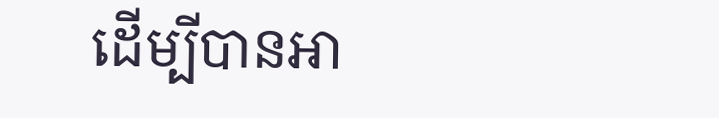ដើម្បីបានអា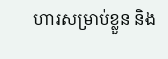ហារសម្រាប់ខ្លួន និង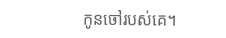កូនចៅរបស់គេ។